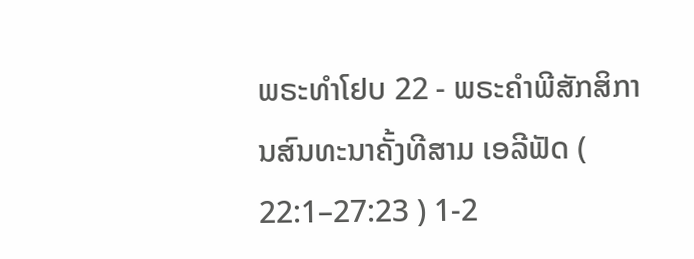ພຣະທຳໂຢບ 22 - ພຣະຄຳພີສັກສິການສົນທະນາຄັ້ງທີສາມ ເອລີຟັດ ( 22:1–27:23 ) 1-2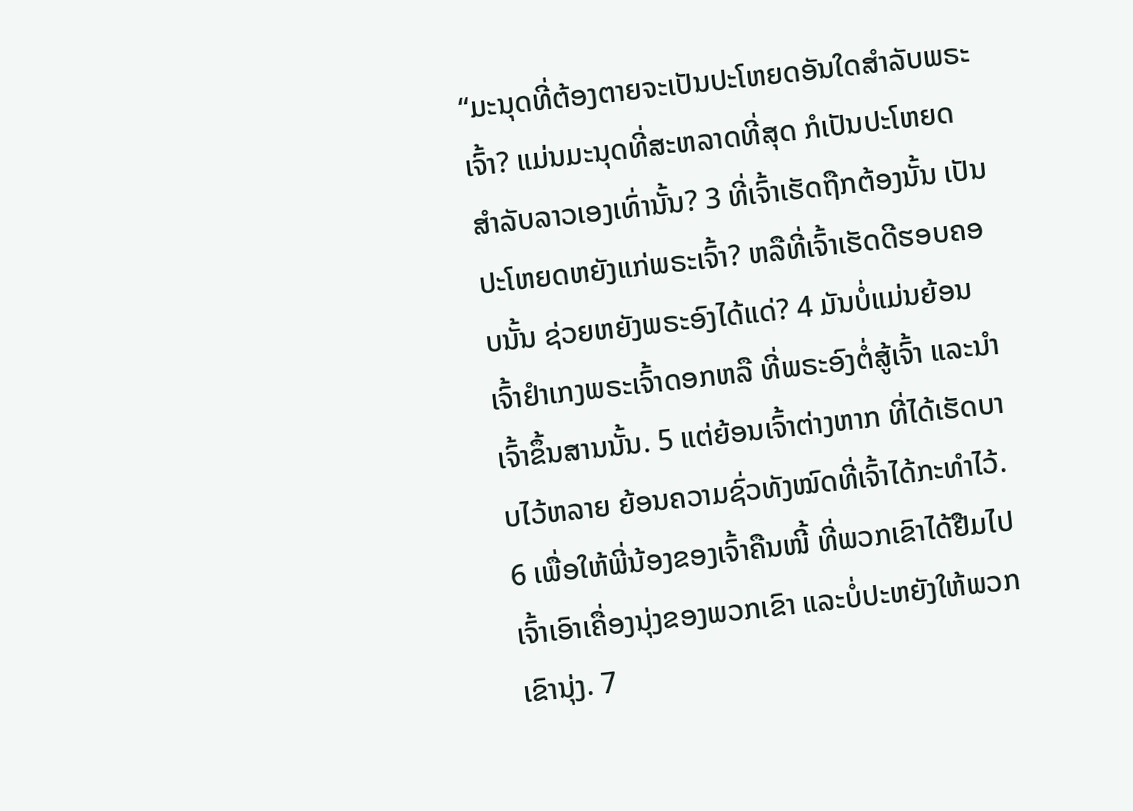“ມະນຸດທີ່ຕ້ອງຕາຍຈະເປັນປະໂຫຍດອັນໃດສຳລັບພຣະເຈົ້າ? ແມ່ນມະນຸດທີ່ສະຫລາດທີ່ສຸດ ກໍເປັນປະໂຫຍດສຳລັບລາວເອງເທົ່ານັ້ນ? 3 ທີ່ເຈົ້າເຮັດຖືກຕ້ອງນັ້ນ ເປັນປະໂຫຍດຫຍັງແກ່ພຣະເຈົ້າ? ຫລືທີ່ເຈົ້າເຮັດດີຮອບຄອບນັ້ນ ຊ່ວຍຫຍັງພຣະອົງໄດ້ແດ່? 4 ມັນບໍ່ແມ່ນຍ້ອນເຈົ້າຢຳເກງພຣະເຈົ້າດອກຫລື ທີ່ພຣະອົງຕໍ່ສູ້ເຈົ້າ ແລະນຳເຈົ້າຂຶ້ນສານນັ້ນ. 5 ແຕ່ຍ້ອນເຈົ້າຕ່າງຫາກ ທີ່ໄດ້ເຮັດບາບໄວ້ຫລາຍ ຍ້ອນຄວາມຊົ່ວທັງໝົດທີ່ເຈົ້າໄດ້ກະທຳໄວ້. 6 ເພື່ອໃຫ້ພີ່ນ້ອງຂອງເຈົ້າຄືນໜີ້ ທີ່ພວກເຂົາໄດ້ຢືມໄປ ເຈົ້າເອົາເຄື່ອງນຸ່ງຂອງພວກເຂົາ ແລະບໍ່ປະຫຍັງໃຫ້ພວກເຂົານຸ່ງ. 7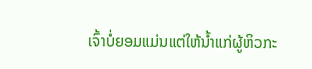ເຈົ້າບໍ່ຍອມແມ່ນແຕ່ໃຫ້ນໍ້າແກ່ຜູ້ຫິວກະ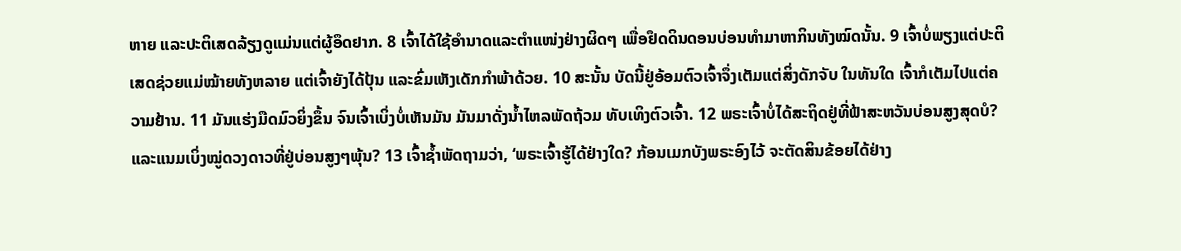ຫາຍ ແລະປະຕິເສດລ້ຽງດູແມ່ນແຕ່ຜູ້ອຶດຢາກ. 8 ເຈົ້າໄດ້ໃຊ້ອຳນາດແລະຕຳແໜ່ງຢ່າງຜິດໆ ເພື່ອຢຶດດິນດອນບ່ອນທຳມາຫາກິນທັງໝົດນັ້ນ. 9 ເຈົ້າບໍ່ພຽງແຕ່ປະຕິເສດຊ່ວຍແມ່ໝ້າຍທັງຫລາຍ ແຕ່ເຈົ້າຍັງໄດ້ປຸ້ນ ແລະຂົ່ມເຫັງເດັກກຳພ້າດ້ວຍ. 10 ສະນັ້ນ ບັດນີ້ຢູ່ອ້ອມຕົວເຈົ້າຈຶ່ງເຕັມແຕ່ສິ່ງດັກຈັບ ໃນທັນໃດ ເຈົ້າກໍເຕັມໄປແຕ່ຄວາມຢ້ານ. 11 ມັນແຮ່ງມືດມົວຍິ່ງຂຶ້ນ ຈົນເຈົ້າເບິ່ງບໍ່ເຫັນມັນ ມັນມາດັ່ງນໍ້າໄຫລພັດຖ້ວມ ທັບເທິງຕົວເຈົ້າ. 12 ພຣະເຈົ້າບໍ່ໄດ້ສະຖິດຢູ່ທີ່ຟ້າສະຫວັນບ່ອນສູງສຸດບໍ? ແລະແນມເບິ່ງໝູ່ດວງດາວທີ່ຢູ່ບ່ອນສູງໆພຸ້ນ? 13 ເຈົ້າຊໍ້າພັດຖາມວ່າ, ‘ພຣະເຈົ້າຮູ້ໄດ້ຢ່າງໃດ? ກ້ອນເມກບັງພຣະອົງໄວ້ ຈະຕັດສິນຂ້ອຍໄດ້ຢ່າງ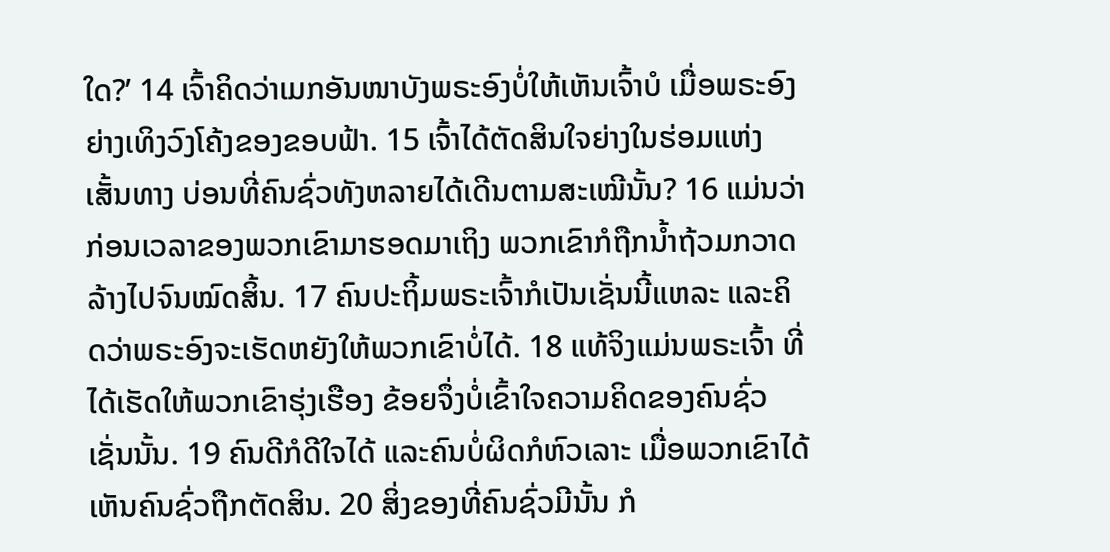ໃດ?’ 14 ເຈົ້າຄິດວ່າເມກອັນໜາບັງພຣະອົງບໍ່ໃຫ້ເຫັນເຈົ້າບໍ ເມື່ອພຣະອົງຍ່າງເທິງວົງໂຄ້ງຂອງຂອບຟ້າ. 15 ເຈົ້າໄດ້ຕັດສິນໃຈຍ່າງໃນຮ່ອມແຫ່ງເສັ້ນທາງ ບ່ອນທີ່ຄົນຊົ່ວທັງຫລາຍໄດ້ເດີນຕາມສະເໝີນັ້ນ? 16 ແມ່ນວ່າກ່ອນເວລາຂອງພວກເຂົາມາຮອດມາເຖິງ ພວກເຂົາກໍຖືກນໍ້າຖ້ວມກວາດລ້າງໄປຈົນໝົດສິ້ນ. 17 ຄົນປະຖິ້ມພຣະເຈົ້າກໍເປັນເຊັ່ນນີ້ແຫລະ ແລະຄິດວ່າພຣະອົງຈະເຮັດຫຍັງໃຫ້ພວກເຂົາບໍ່ໄດ້. 18 ແທ້ຈິງແມ່ນພຣະເຈົ້າ ທີ່ໄດ້ເຮັດໃຫ້ພວກເຂົາຮຸ່ງເຮືອງ ຂ້ອຍຈຶ່ງບໍ່ເຂົ້າໃຈຄວາມຄິດຂອງຄົນຊົ່ວເຊັ່ນນັ້ນ. 19 ຄົນດີກໍດີໃຈໄດ້ ແລະຄົນບໍ່ຜິດກໍຫົວເລາະ ເມື່ອພວກເຂົາໄດ້ເຫັນຄົນຊົ່ວຖືກຕັດສິນ. 20 ສິ່ງຂອງທີ່ຄົນຊົ່ວມີນັ້ນ ກໍ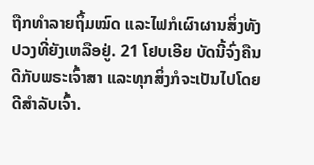ຖືກທຳລາຍຖິ້ມໝົດ ແລະໄຟກໍເຜົາຜານສິ່ງທັງປວງທີ່ຍັງເຫລືອຢູ່. 21 ໂຢບເອີຍ ບັດນີ້ຈົ່ງຄືນດີກັບພຣະເຈົ້າສາ ແລະທຸກສິ່ງກໍຈະເປັນໄປໂດຍດີສຳລັບເຈົ້າ.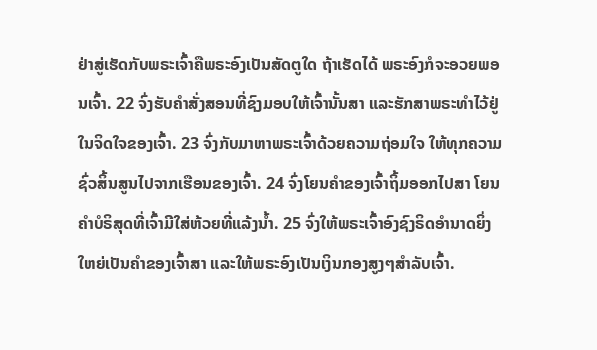ຢ່າສູ່ເຮັດກັບພຣະເຈົ້າຄືພຣະອົງເປັນສັດຕູໃດ ຖ້າເຮັດໄດ້ ພຣະອົງກໍຈະອວຍພອນເຈົ້າ. 22 ຈົ່ງຮັບຄຳສັ່ງສອນທີ່ຊົງມອບໃຫ້ເຈົ້ານັ້ນສາ ແລະຮັກສາພຣະທຳໄວ້ຢູ່ໃນຈິດໃຈຂອງເຈົ້າ. 23 ຈົ່ງກັບມາຫາພຣະເຈົ້າດ້ວຍຄວາມຖ່ອມໃຈ ໃຫ້ທຸກຄວາມຊົ່ວສິ້ນສູນໄປຈາກເຮືອນຂອງເຈົ້າ. 24 ຈົ່ງໂຍນຄຳຂອງເຈົ້າຖິ້ມອອກໄປສາ ໂຍນຄຳບໍຣິສຸດທີ່ເຈົ້າມີໃສ່ຫ້ວຍທີ່ແລ້ງນໍ້າ. 25 ຈົ່ງໃຫ້ພຣະເຈົ້າອົງຊົງຣິດອຳນາດຍິ່ງໃຫຍ່ເປັນຄຳຂອງເຈົ້າສາ ແລະໃຫ້ພຣະອົງເປັນເງິນກອງສູງໆສຳລັບເຈົ້າ.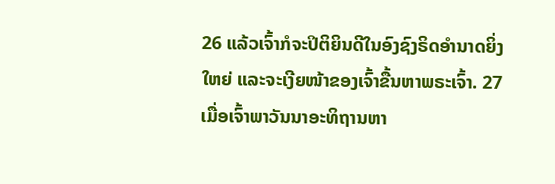26 ແລ້ວເຈົ້າກໍຈະປິຕິຍິນດີໃນອົງຊົງຣິດອຳນາດຍິ່ງໃຫຍ່ ແລະຈະເງີຍໜ້າຂອງເຈົ້າຂື້ນຫາພຣະເຈົ້າ. 27 ເມື່ອເຈົ້າພາວັນນາອະທິຖານຫາ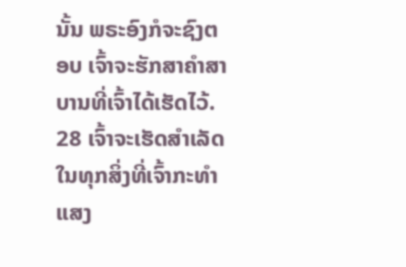ນັ້ນ ພຣະອົງກໍຈະຊົງຕອບ ເຈົ້າຈະຮັກສາຄຳສາບານທີ່ເຈົ້າໄດ້ເຮັດໄວ້. 28 ເຈົ້າຈະເຮັດສຳເລັດໃນທຸກສິ່ງທີ່ເຈົ້າກະທຳ ແສງ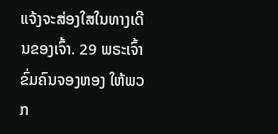ແຈ້ງຈະສ່ອງໃສໃນທາງເດີນຂອງເຈົ້າ. 29 ພຣະເຈົ້າຂົ່ມຄົນຈອງຫອງ ໃຫ້ພວກ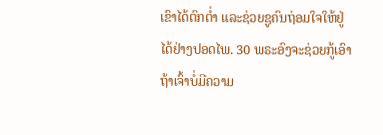ເຂົາໄດ້ຕົກຕໍ່າ ແລະຊ່ວຍຊູຄົນຖ່ອມໃຈໃຫ້ຢູ່ໄດ້ຢ່າງປອດໄພ. 30 ພຣະອົງຈະຊ່ວຍກູ້ເອົາ ຖ້າເຈົ້າບໍ່ມີຄວາມ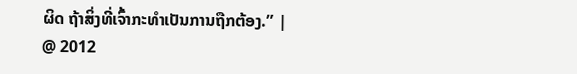ຜິດ ຖ້າສິ່ງທີ່ເຈົ້າກະທຳເປັນການຖືກຕ້ອງ.” |
@ 2012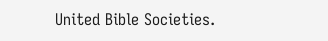United Bible Societies.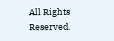All Rights Reserved.